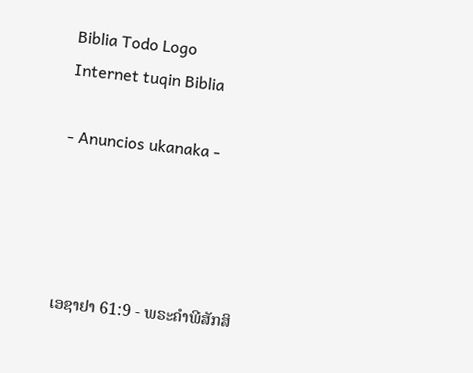Biblia Todo Logo
Internet tuqin Biblia

- Anuncios ukanaka -




ເອຊາຢາ 61:9 - ພຣະຄຳພີສັກສິ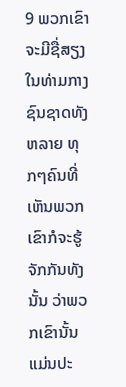9 ພວກເຂົາຈະມີຊື່ສຽງໃນທ່າມກາງຊົນຊາດທັງຫລາຍ ທຸກໆຄົນທີ່ເຫັນພວກເຂົາກໍຈະຮູ້ຈັກກັນທັງນັ້ນ ວ່າພວກເຂົານັ້ນແມ່ນປະ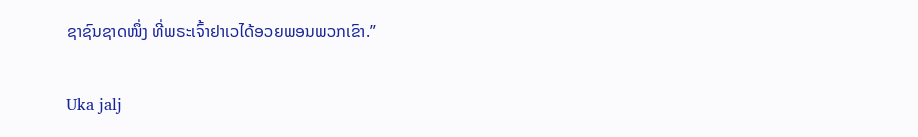ຊາຊົນຊາດໜຶ່ງ ທີ່ພຣະເຈົ້າຢາເວໄດ້ອວຍພອນພວກເຂົາ.”

Uka jalj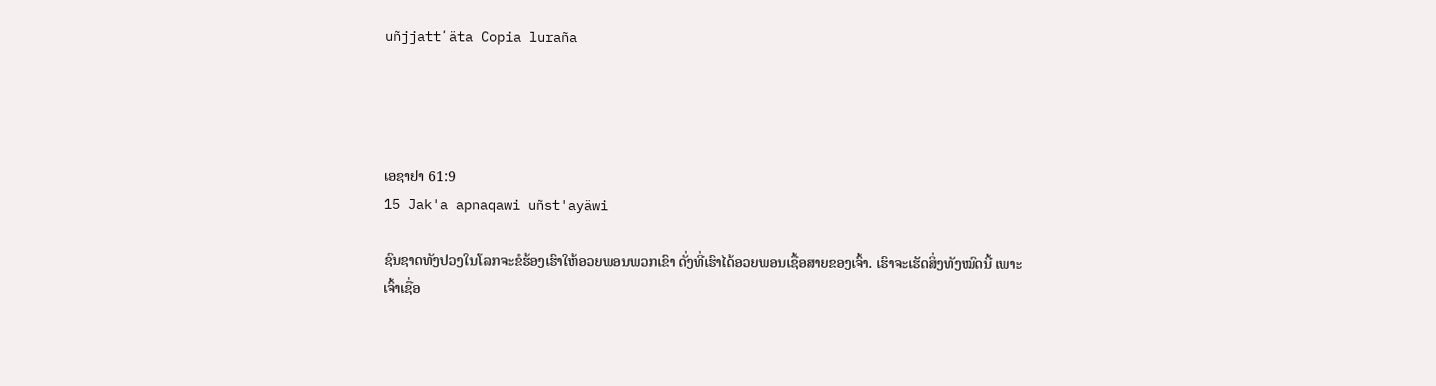uñjjattʼäta Copia luraña




ເອຊາຢາ 61:9
15 Jak'a apnaqawi uñst'ayäwi

ຊົນຊາດທັງປວງໃນໂລກຈະຂໍຮ້ອງເຮົາໃຫ້ອວຍພອນພວກເຂົາ ດັ່ງທີ່ເຮົາໄດ້ອວຍພອນເຊື້ອສາຍຂອງເຈົ້າ. ເຮົາຈະເຮັດສິ່ງທັງໝົດນີ້ ເພາະເຈົ້າເຊື່ອ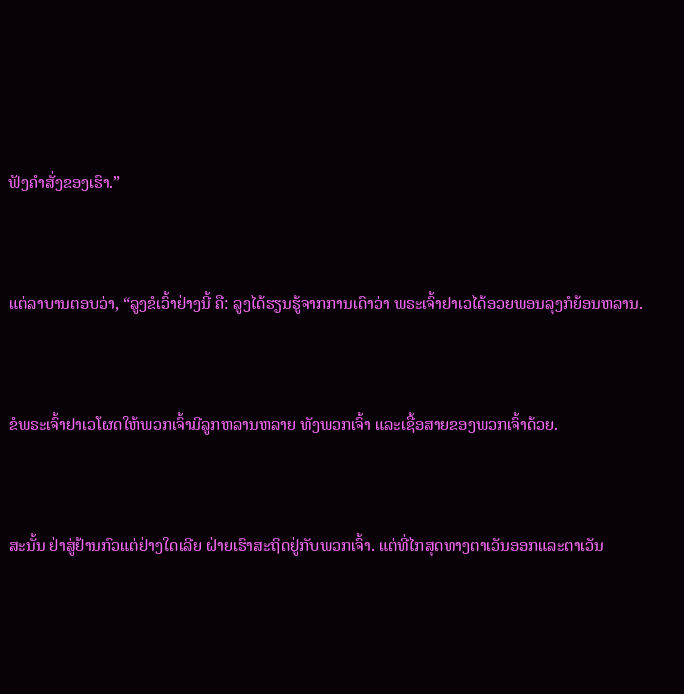ຟັງຄຳສັ່ງຂອງເຮົາ.”


ແຕ່ລາບານຕອບວ່າ, “ລູງຂໍເວົ້າຢ່າງນີ້ ຄື: ລູງໄດ້ຮຽນຮູ້ຈາກການເດົາວ່າ ພຣະເຈົ້າຢາເວໄດ້ອວຍພອນລຸງກໍຍ້ອນຫລານ.


ຂໍພຣະເຈົ້າຢາເວໂຜດໃຫ້ພວກເຈົ້າມີລູກຫລານຫລາຍ ທັງພວກເຈົ້າ ແລະເຊື້ອສາຍຂອງພວກເຈົ້າດ້ວຍ.


ສະນັ້ນ ຢ່າສູ່ຢ້ານກົວແຕ່ຢ່າງໃດເລີຍ ຝ່າຍເຮົາສະຖິດຢູ່ກັບພວກເຈົ້າ. ແຕ່ທີ່ໄກສຸດທາງຕາເວັນອອກແລະຕາເວັນ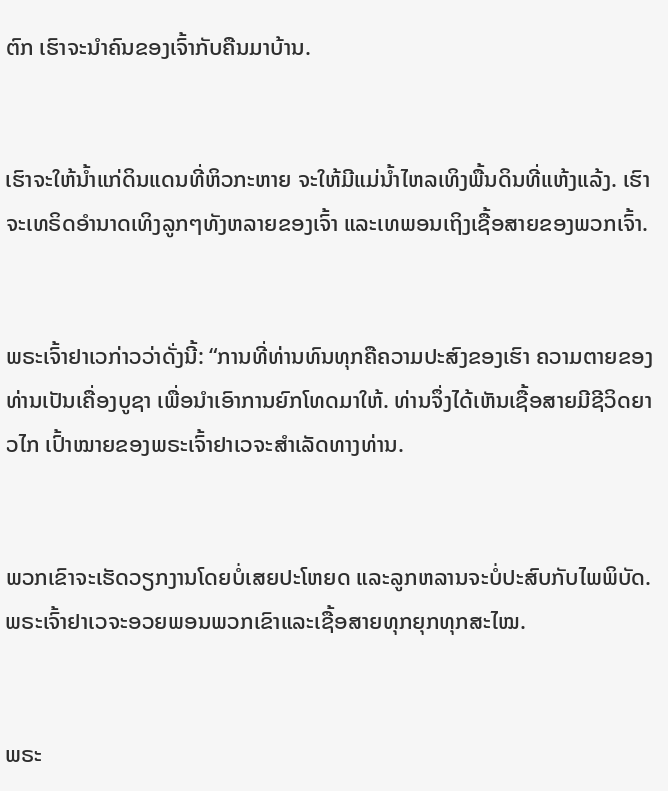ຕົກ ເຮົາຈະນຳຄົນຂອງເຈົ້າກັບຄືນມາບ້ານ.


ເຮົາຈະໃຫ້ນໍ້າແກ່ດິນແດນທີ່ຫິວກະຫາຍ ຈະໃຫ້ມີແມ່ນໍ້າໄຫລເທິງພື້ນດິນທີ່ແຫ້ງແລ້ງ. ເຮົາຈະເທຣິດອຳນາດເທິງລູກໆທັງຫລາຍຂອງເຈົ້າ ແລະເທພອນເຖິງເຊື້ອສາຍຂອງພວກເຈົ້າ.


ພຣະເຈົ້າຢາເວກ່າວວ່າດັ່ງນີ້: “ການທີ່ທ່ານທົນທຸກຄືຄວາມປະສົງຂອງເຮົາ ຄວາມຕາຍຂອງທ່ານເປັນເຄື່ອງບູຊາ ເພື່ອນຳເອົາການຍົກໂທດມາໃຫ້. ທ່ານຈຶ່ງໄດ້ເຫັນເຊື້ອສາຍມີຊີວິດຍາວໄກ ເປົ້າໝາຍຂອງພຣະເຈົ້າຢາເວຈະສຳເລັດທາງທ່ານ.


ພວກເຂົາຈະເຮັດວຽກງານໂດຍບໍ່ເສຍປະໂຫຍດ ແລະລູກຫລານຈະບໍ່ປະສົບກັບໄພພິບັດ. ພຣະເຈົ້າຢາເວຈະອວຍພອນພວກເຂົາແລະເຊື້ອສາຍທຸກຍຸກທຸກສະໄໝ.


ພຣະ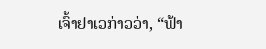ເຈົ້າຢາເວກ່າວວ່າ, “ຟ້າ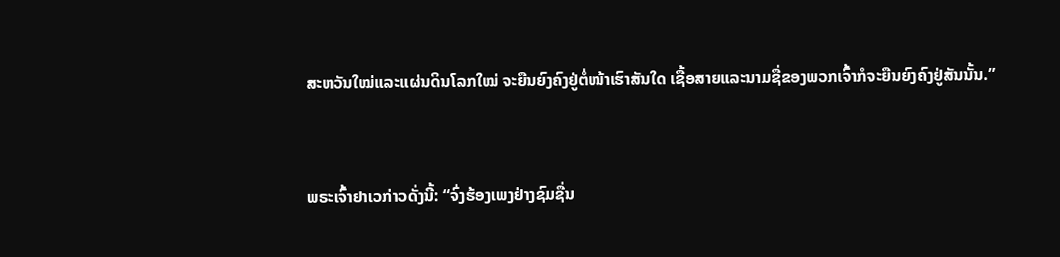ສະຫວັນໃໝ່ແລະແຜ່ນດິນໂລກໃໝ່ ຈະຍືນຍົງຄົງຢູ່ຕໍ່ໜ້າເຮົາສັນໃດ ເຊື້ອສາຍແລະນາມຊື່ຂອງພວກເຈົ້າກໍຈະຍືນຍົງຄົງຢູ່ສັນນັ້ນ.”


ພຣະເຈົ້າຢາເວກ່າວດັ່ງນີ້: “ຈົ່ງຮ້ອງເພງຢ່າງຊົມຊື່ນ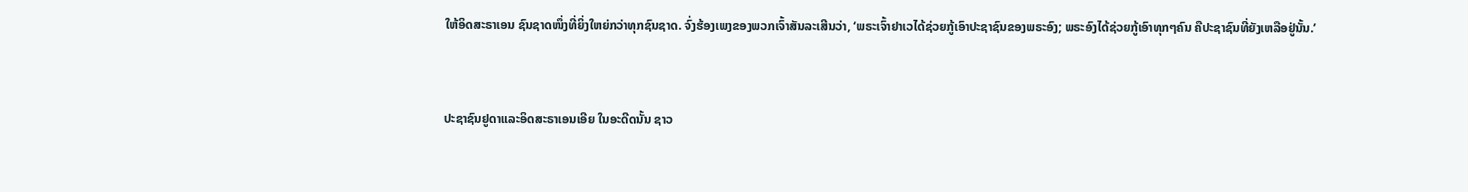ໃຫ້ອິດສະຣາເອນ ຊົນຊາດໜຶ່ງທີ່ຍິ່ງໃຫຍ່ກວ່າທຸກຊົນຊາດ. ຈົ່ງຮ້ອງເພງຂອງພວກເຈົ້າສັນລະເສີນວ່າ, ‘ພຣະເຈົ້າຢາເວໄດ້ຊ່ວຍກູ້ເອົາປະຊາຊົນຂອງພຣະອົງ; ພຣະອົງໄດ້ຊ່ວຍກູ້ເອົາທຸກໆຄົນ ຄືປະຊາຊົນທີ່ຍັງເຫລືອຢູ່ນັ້ນ.’


ປະຊາຊົນຢູດາແລະອິດສະຣາເອນເອີຍ ໃນອະດີດນັ້ນ ຊາວ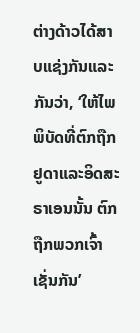ຕ່າງດ້າວໄດ້ສາບແຊ່ງກັນແລະກັນວ່າ, ‘ໃຫ້ໄພພິບັດທີ່ຕົກຖືກຢູດາແລະອິດສະຣາເອນນັ້ນ ຕົກຖືກພວກເຈົ້າເຊັ່ນກັນ’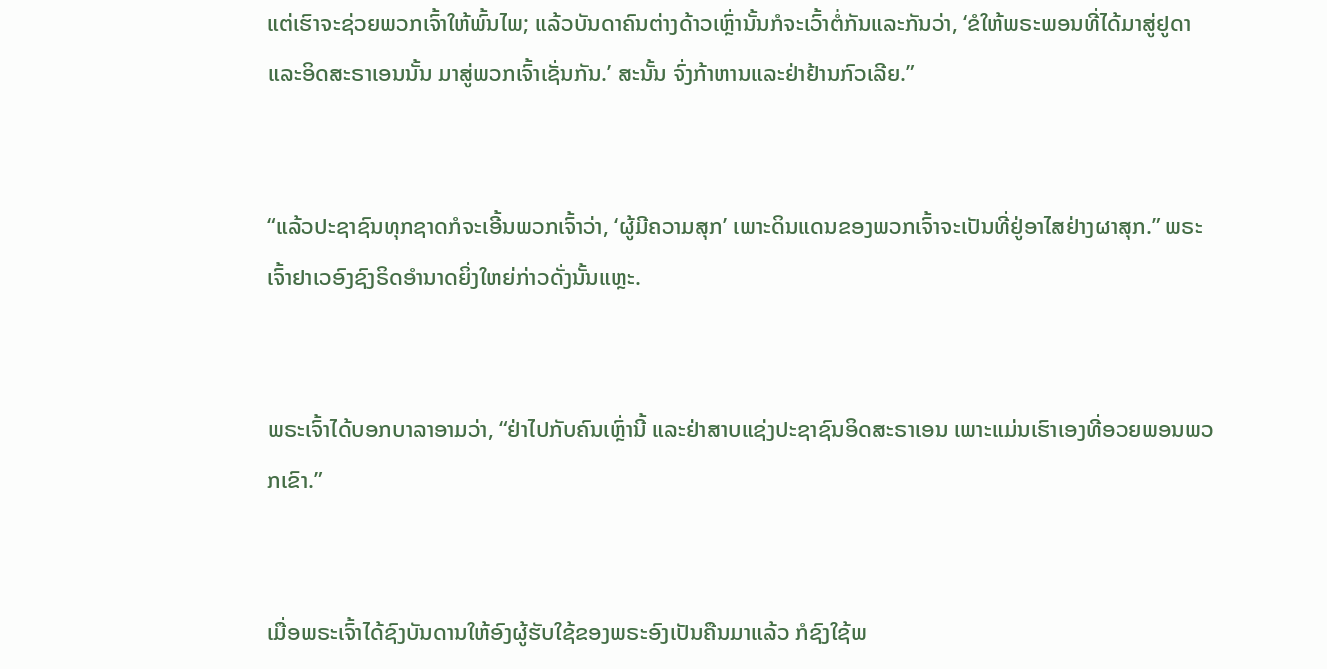ແຕ່ເຮົາຈະຊ່ວຍພວກເຈົ້າໃຫ້ພົ້ນໄພ; ແລ້ວບັນດາຄົນຕ່າງດ້າວເຫຼົ່ານັ້ນກໍຈະເວົ້າຕໍ່ກັນແລະກັນວ່າ, ‘ຂໍໃຫ້ພຣະພອນທີ່ໄດ້ມາສູ່ຢູດາແລະອິດສະຣາເອນນັ້ນ ມາສູ່ພວກເຈົ້າເຊັ່ນກັນ.’ ສະນັ້ນ ຈົ່ງກ້າຫານແລະຢ່າຢ້ານກົວເລີຍ.”


“ແລ້ວປະຊາຊົນທຸກຊາດກໍຈະເອີ້ນພວກເຈົ້າວ່າ, ‘ຜູ້ມີຄວາມສຸກ’ ເພາະດິນແດນຂອງພວກເຈົ້າຈະເປັນທີ່ຢູ່ອາໄສຢ່າງຜາສຸກ.” ພຣະເຈົ້າຢາເວອົງຊົງຣິດອຳນາດຍິ່ງໃຫຍ່ກ່າວດັ່ງນັ້ນແຫຼະ.


ພຣະເຈົ້າໄດ້ບອກບາລາອາມວ່າ, “ຢ່າໄປກັບຄົນເຫຼົ່ານີ້ ແລະຢ່າສາບແຊ່ງປະຊາຊົນອິດສະຣາເອນ ເພາະແມ່ນເຮົາເອງທີ່ອວຍພອນພວກເຂົາ.”


ເມື່ອພຣະເຈົ້າໄດ້ຊົງບັນດານໃຫ້ອົງຜູ້ຮັບໃຊ້ຂອງພຣະອົງເປັນຄືນມາແລ້ວ ກໍຊົງໃຊ້ພ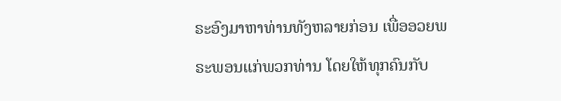ຣະອົງມາຫາທ່ານທັງຫລາຍກ່ອນ ເພື່ອອວຍພຣະພອນແກ່ພວກທ່ານ ໂດຍໃຫ້ທຸກຄົນກັບ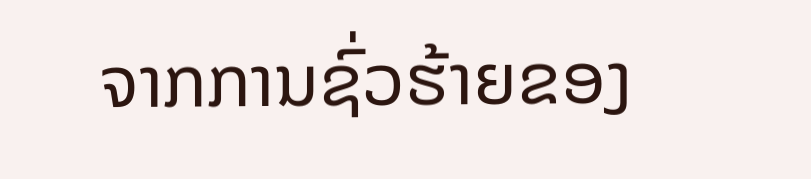ຈາກການຊົ່ວຮ້າຍຂອງ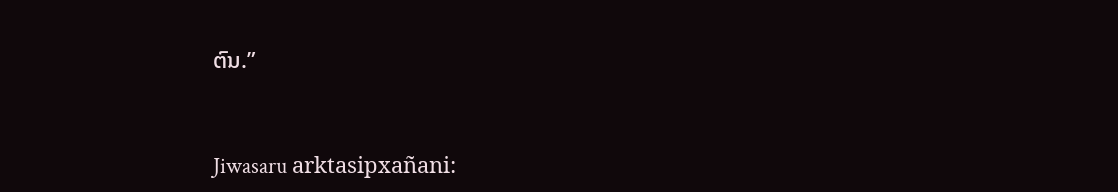ຕົນ.”


Jiwasaru arktasipxañani: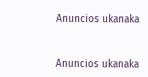Anuncios ukanaka


Anuncios ukanaka